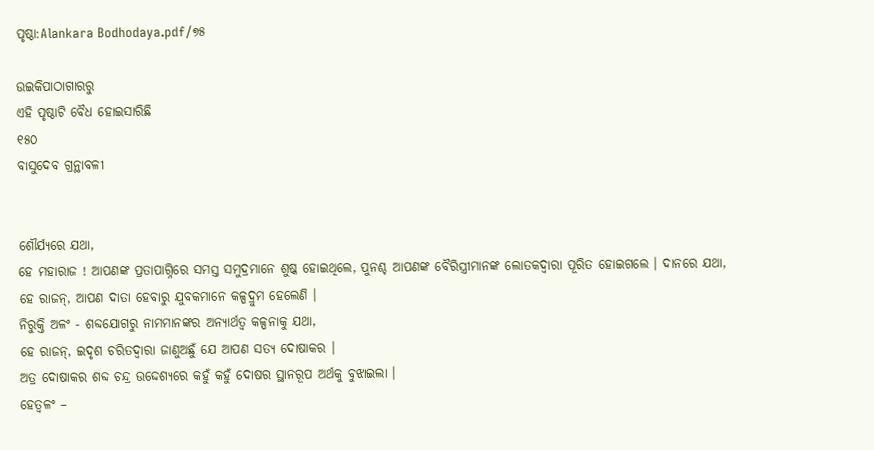ପୃଷ୍ଠା:Alankara Bodhodaya.pdf/୭୫

ଉଇକିପାଠାଗାର‌ରୁ
ଏହି ପୃଷ୍ଠାଟି ବୈଧ ହୋଇସାରିଛି
୧୫୦
ବାସୁଦେବ ଗ୍ରନ୍ଥାବଳୀ


ଶୌର୍ଯ୍ୟରେ ଯଥା,
ହେ ମହାରାଜ ! ଆପଣଙ୍କ ପ୍ରତାପାଗ୍ନିରେ ସମସ୍ତ ସମୁଦ୍ରମାନେ ଶୁଷ୍କ ହୋଇଥିଲେ, ପୁନଶ୍ଚ ଆପଣଙ୍କ ବୈରିସ୍ତ୍ରୀମାନଙ୍କ ଲୋତକଦ୍ୱାରା ପୂରିତ ହୋଇଗଲେ । ଦାନରେ ଯଥା,
ହେ ରାଜନ୍, ଆପଣ ଦାତା ହେବାରୁ ଯୁବକମାନେ କଳ୍ପଦ୍ରୁମ ହେଲେଣି ।
ନିରୁକ୍ତି ଅଳଂ - ଶବ୍ଦଯୋଗରୁ ନାମମାନଙ୍କର ଅନ୍ୟାର୍ଥତ୍ୱ କଳ୍ପନାକୁ ଯଥା,
ହେ ରାଜନ୍, ଇଦୃଶ ଚରିତଦ୍ୱାରା ଜାଣୁଅଛୁଁ ଯେ ଆପଣ ସତ୍ୟ ଦୋଷାକର ।
ଅତ୍ର ଦୋଷାକର ଶବ୍ଦ ଚନ୍ଦ୍ର ଉଦ୍ଦେଶ୍ୟରେ କହୁଁ କହୁଁ ଦୋଷର ସ୍ଥାନରୂପ ଅର୍ଥକୁ ବୁଝାଇଲା ।
ହେତ୍ୱଳଂ –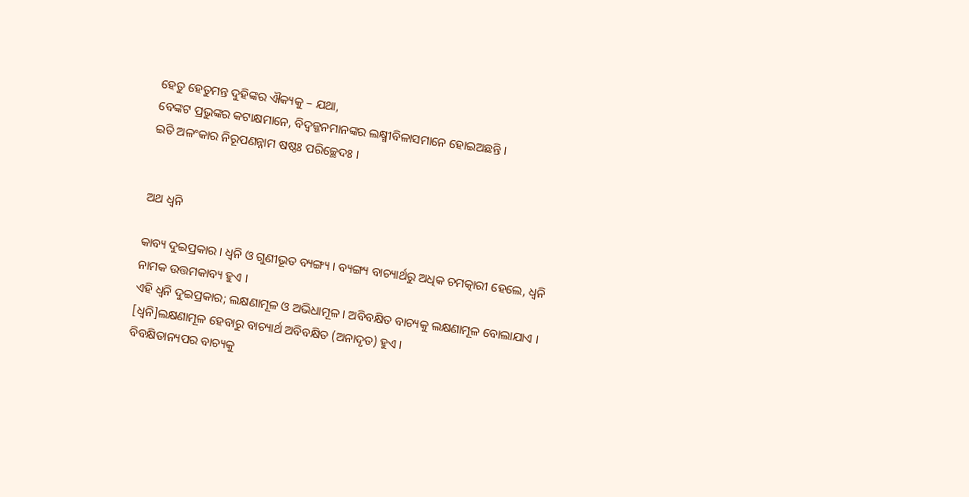ହେତୁ ହେତୁମନ୍ତ ଦୁହିଙ୍କର ଐକ୍ୟକୁ – ଯଥା,
ବେଙ୍କଟ ପ୍ରଭୁଙ୍କର କଟାକ୍ଷମାନେ, ବିଦ୍ୱଜ୍ଜନମାନଙ୍କର ଲକ୍ଷ୍ମୀବିଳାସମାନେ ହୋଇଅଛନ୍ତି ।
ଇତି ଅଳଂକାର ନିରୂପଣନ୍ନାମ ଷଷ୍ଠଃ ପରିଚ୍ଛେଦଃ ।


ଅଥ ଧ୍ୱନି

କାବ୍ୟ ଦୁଇପ୍ରକାର । ଧ୍ୱନି ଓ ଗୁଣୀଭୂତ ବ୍ୟଙ୍ଗ୍ୟ । ବ୍ୟଙ୍ଗ୍ୟ ବାଚ୍ୟାର୍ଥରୁ ଅଧିକ ଚମତ୍କାରୀ ହେଲେ, ଧ୍ୱନି ନାମକ ଉତ୍ତମକାବ୍ୟ ହୁଏ ।
ଏହି ଧ୍ୱନି ଦୁଇପ୍ରକାର; ଲକ୍ଷଣାମୂଳ ଓ ଅଭିଧାମୂଳ । ଅବିବକ୍ଷିତ ବାଚ୍ୟକୁ ଲକ୍ଷଣାମୂଳ ବୋଲାଯାଏ । [ଧ୍ୱନି]ଲକ୍ଷଣାମୂଳ ହେବାରୁ ବାଚ୍ୟାର୍ଥ ଅବିବକ୍ଷିତ (ଅନାଦୃତ) ହୁଏ ।
ବିବକ୍ଷିତାନ୍ୟପର ବାଚ୍ୟକୁ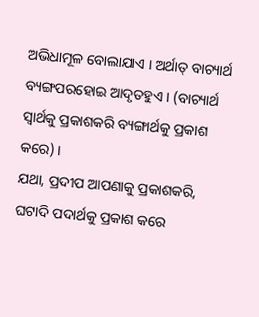ଅଭିଧାମୂଳ ବୋଲାଯାଏ । ଅର୍ଥାତ୍ ବାଚ୍ୟାର୍ଥ ବ୍ୟଙ୍ଗପରହୋଇ ଆଦୃତହୁଏ । (ବାଚ୍ୟାର୍ଥ ସ୍ୱାର୍ଥକୁ ପ୍ରକାଶକରି ବ୍ୟଙ୍ଗାର୍ଥକୁ ପ୍ରକାଶ କରେ) ।
ଯଥା, ପ୍ରଦୀପ ଆପଣାକୁ ପ୍ରକାଶକରି, ଘଟାଦି ପଦାର୍ଥକୁ ପ୍ରକାଶ କରେ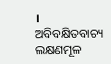।
ଅବିବକ୍ଷିତବାଚ୍ୟ ଲକ୍ଷଣମୂଳ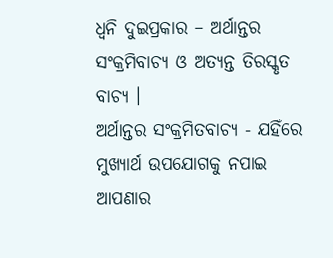ଧ୍ୱନି ଦୁଇପ୍ରକାର – ଅର୍ଥାନ୍ତର ସଂକ୍ରମିବାଚ୍ୟ ଓ ଅତ୍ୟନ୍ତ ତିରସ୍କୃତ ବାଚ୍ୟ ।
ଅର୍ଥାନ୍ତର ସଂକ୍ରମିତବାଚ୍ୟ - ଯହିଁରେ ମୁଖ୍ୟାର୍ଥ ଉପଯୋଗକୁ ନପାଇ ଆପଣାର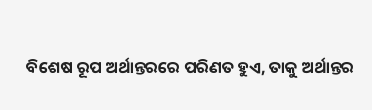ବିଶେଷ ରୂପ ଅର୍ଥାନ୍ତରରେ ପରିଣତ ହୁଏ, ତାକୁ ଅର୍ଥାନ୍ତର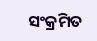ସଂକ୍ରମିତ